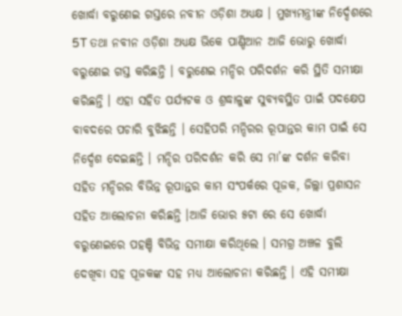ଖୋର୍ଦ୍ଧା ବରୁଣେଇ ଗସ୍ତରେ ନବୀନ ଓଡ଼ିଶା ଅଧ୍ୟକ୍ଷ । ମୁଖ୍ୟମନ୍ତ୍ରୀଙ୍କ ନିର୍ଦ୍ଦେଶରେ 5T ତଥା ନବୀନ ଓଡ଼ିଶା ଅଧ୍ୟକ୍ଷ ଭିକେ ପାଣ୍ଡିଆନ ଆଜି ଭୋରୁ ଖୋର୍ଦ୍ଧା ବରୁଣେଇ ଗସ୍ତ କରିଛନ୍ତି । ବରୁଣେଇ ମନ୍ଦିର ପରିଦର୍ଶନ କରି ସ୍ଥିତି ସମୀକ୍ଷା କରିଛନ୍ତି । ଏହା ସହିତ ପର୍ଯ୍ୟଟକ ଓ ଶ୍ରଦ୍ଧାଳୁଙ୍କ ସୁବ୍ୟବସ୍ଥିତ ପାଇଁ ପଦକ୍ଷେପ ବାବଦରେ ପଚାରି ବୁଝିଛନ୍ତି । ସେହିପରି ମନ୍ଦିରର ରୂପାନ୍ତର କାମ ପାଇଁ ସେ ନିର୍ଦ୍ଦେଶ ଦେଇଛନ୍ତି । ମନ୍ଦିର ପରିଦର୍ଶନ କରି ସେ ମା’ଙ୍କ ଦର୍ଶନ କରିବା ସହିତ ମନ୍ଦିରର ବିଭିନ୍ନ ରୂପାନ୍ତର କାମ ସଂପର୍କରେ ପୂଜକ, ଜିଲ୍ଲା ପ୍ରଶାସନ ସହିତ ଆଲୋଚନା କରିଛନ୍ତି ।ଆଜି ଭୋର ୫ଟା ରେ ସେ ଖୋର୍ଦ୍ଧା ବରୁଣେଇରେ ପହଞ୍ଚି ବିଭିନ୍ନ ସମୀକ୍ଷା କରିଥିଲେ । ସମଗ୍ର ଅଞ୍ଚଳ ବୁଲି ଦେଖିବା ସହ ପୂଜକଙ୍କ ସହ ମଧ୍ୟ ଆଲୋଚନା କରିଛନ୍ତି । ଏହି ସମୀକ୍ଷା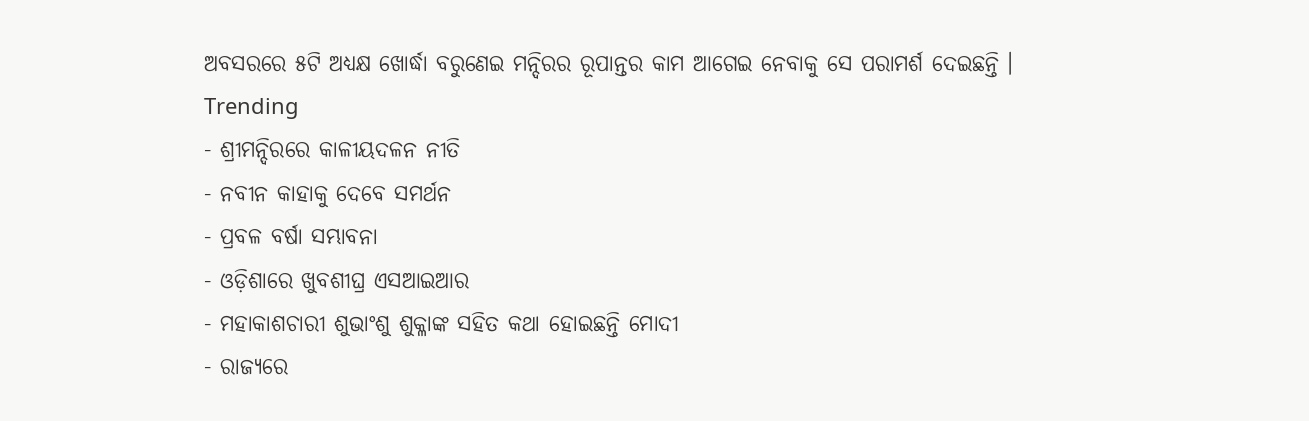ଅବସରରେ ୫ଟି ଅଧ୍ୟକ୍ଷ ଖୋର୍ଦ୍ଧା ବରୁଣେଇ ମନ୍ଦିରର ରୂପାନ୍ତର କାମ ଆଗେଇ ନେବାକୁ ସେ ପରାମର୍ଶ ଦେଇଛନ୍ତି ।
Trending
- ଶ୍ରୀମନ୍ଦିରରେ କାଳୀୟଦଳନ ନୀତି
- ନବୀନ କାହାକୁ ଦେବେ ସମର୍ଥନ
- ପ୍ରବଳ ବର୍ଷା ସମ୍ଭାବନା
- ଓଡ଼ିଶାରେ ଖୁବଶୀଘ୍ର ଏସଆଇଆର
- ମହାକାଶଚାରୀ ଶୁଭାଂଶୁ ଶୁକ୍ଳାଙ୍କ ସହିତ କଥା ହୋଇଛନ୍ତି ମୋଦୀ
- ରାଜ୍ୟରେ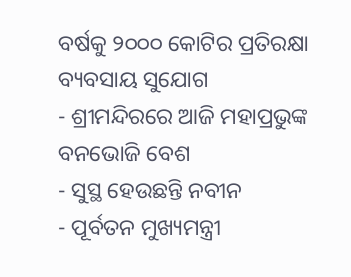ବର୍ଷକୁ ୨୦୦୦ କୋଟିର ପ୍ରତିରକ୍ଷା ବ୍ୟବସାୟ ସୁଯୋଗ
- ଶ୍ରୀମନ୍ଦିରରେ ଆଜି ମହାପ୍ରଭୁଙ୍କ ବନଭୋଜି ବେଶ
- ସୁସ୍ଥ ହେଉଛନ୍ତି ନବୀନ
- ପୂର୍ବତନ ମୁଖ୍ୟମନ୍ତ୍ରୀ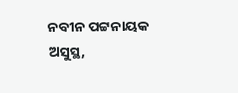ନବୀନ ପଟ୍ଟନାୟକ ଅସୁସ୍ଥ,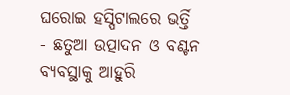ଘରୋଇ ହସ୍ପିଟାଲରେ ଭର୍ତ୍ତି
- ଛତୁଆ ଉତ୍ପାଦନ ଓ ବଣ୍ଟନ ବ୍ୟବସ୍ଥାକୁ ଆହୁରି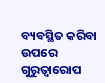ବ୍ୟବସ୍ଥିତ କରିବା ଉପରେ ଗୁରୁତ୍ବାରୋପ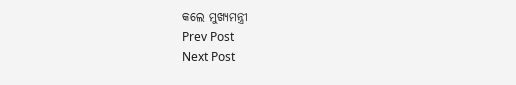କଲେ ମୁଖ୍ୟମନ୍ତ୍ରୀ
Prev Post
Next Post